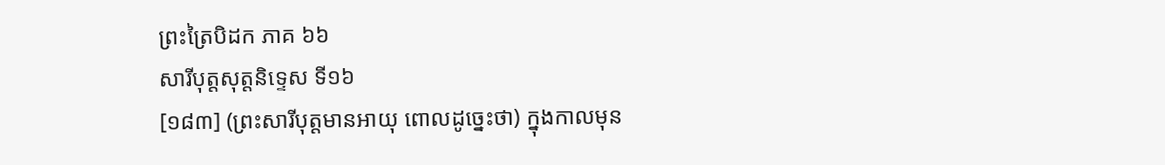ព្រះត្រៃបិដក ភាគ ៦៦
សារីបុត្តសុត្តនិទ្ទេស ទី១៦
[១៨៣] (ព្រះសារីបុត្តមានអាយុ ពោលដូច្នេះថា) ក្នុងកាលមុន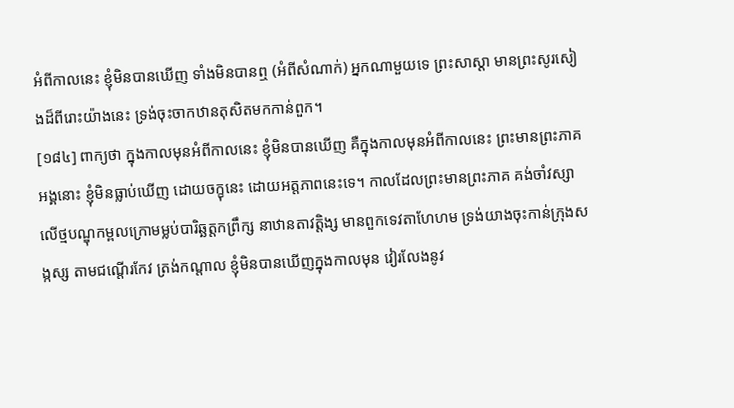អំពីកាលនេះ ខ្ញុំមិនបានឃើញ ទាំងមិនបានឮ (អំពីសំណាក់) អ្នកណាមួយទេ ព្រះសាស្តា មានព្រះសូរសៀងដ៏ពីរោះយ៉ាងនេះ ទ្រង់ចុះចាកឋានតុសិតមកកាន់ពួក។
[១៨៤] ពាក្យថា ក្នុងកាលមុនអំពីកាលនេះ ខ្ញុំមិនបានឃើញ គឺក្នុងកាលមុនអំពីកាលនេះ ព្រះមានព្រះភាគអង្គនោះ ខ្ញុំមិនធ្លាប់ឃើញ ដោយចក្ខុនេះ ដោយអត្តភាពនេះទេ។ កាលដែលព្រះមានព្រះភាគ គង់ចាំវស្សាលើថ្មបណ្ឌុកម្ពលក្រោមម្លប់បារិឆ្ឆត្តកព្រឹក្ស នាឋានតាវត្តិង្ស មានពួកទេវតាហែហម ទ្រង់យាងចុះកាន់ក្រុងសង្កស្ស តាមជណ្តើរកែវ ត្រង់កណ្តាល ខ្ញុំមិនបានឃើញក្នុងកាលមុន វៀរលែងនូវ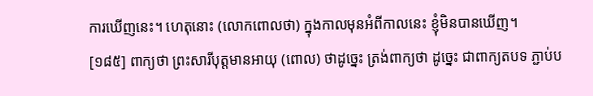ការឃើញនេះ។ ហេតុនោះ (លោកពោលថា) ក្នុងកាលមុនអំពីកាលនេះ ខ្ញុំមិនបានឃើញ។
[១៨៥] ពាក្យថា ព្រះសារីបុត្តមានអាយុ (ពោល) ថាដូច្នេះ ត្រង់ពាក្យថា ដូច្នេះ ជាពាក្យតបទ ភ្ជាប់ប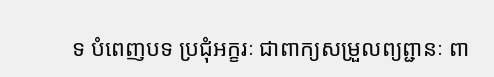ទ បំពេញបទ ប្រជុំអក្ខរៈ ជាពាក្យសម្រួលព្យព្ជានៈ ពា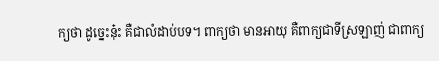ក្យថា ដូច្នេះនុ៎ះ គឺជាលំដាប់បទ។ ពាក្យថា មានអាយុ គឺពាក្យជាទីស្រឡាញ់ ជាពាក្យ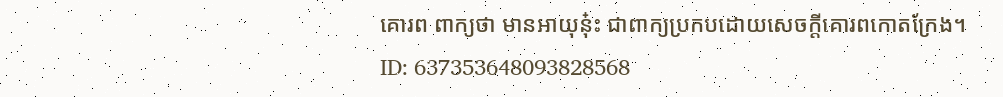គោរព ពាក្យថា មានអាយុនុ៎ះ ជាពាក្យប្រកបដោយសេចក្តីគោរពកោតក្រែង។
ID: 637353648093828568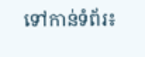ទៅកាន់ទំព័រ៖